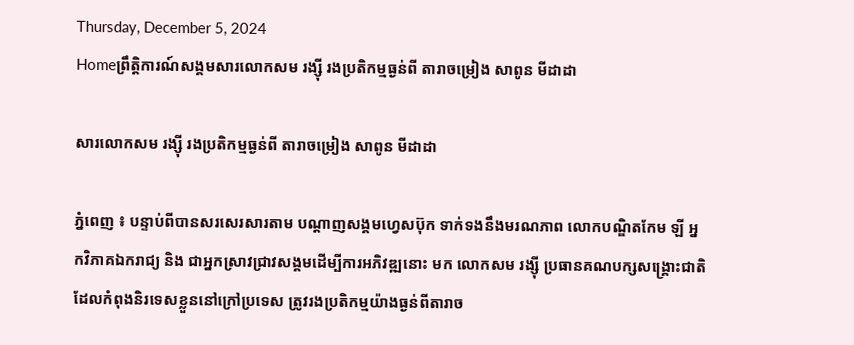Thursday, December 5, 2024
Homeព្រឹត្តិការណ៍សង្គមសារលោកសម រង្ស៊ី រងប្រតិកម្មធ្ងន់ពី តារាចម្រៀង សាពូន មីដាដា

សារលោកសម រង្ស៊ី រងប្រតិកម្មធ្ងន់ពី តារាចម្រៀង សាពូន មីដាដា

ភ្នំពេញ ៖ បន្ទាប់ពីបានសរសេរសារតាម បណ្តាញសង្គមហ្វេសប៊ុក ទាក់ទងនឹងមរណភាព លោកបណ្ឌិតកែម ឡី អ្នកវិភាគឯករាជ្យ និង ជាអ្នកស្រាវជ្រាវសង្គមដើម្បីការអភិវឌ្ឍនោះ មក លោកសម រង្ស៊ី ប្រធានគណបក្សសង្គ្រោះជាតិ ដែលកំពុងនិរទេសខ្លួននៅក្រៅប្រទេស ត្រូវរងប្រតិកម្មយ៉ាងធ្ងន់ពីតារាច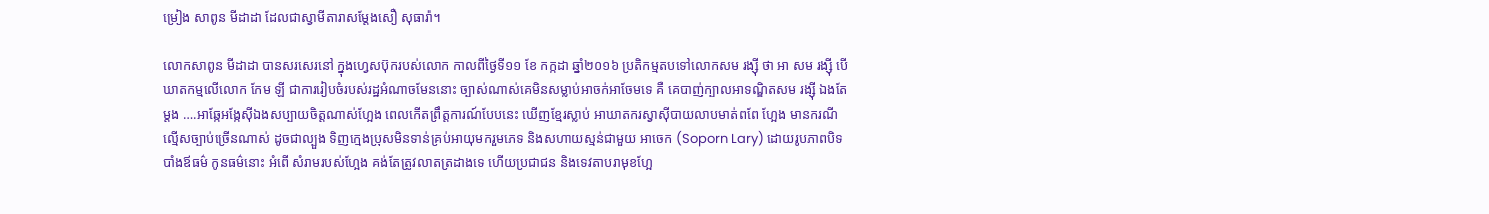ម្រៀង សាពូន មីដាដា ដែលជាស្វាមីតារាសម្តែងសឿ សុធារ៉ា។

លោកសាពូន មីដាដា បានសរសេរនៅ ក្នុងហ្វេសប៊ុករបស់លោក កាលពីថ្ងៃទី១១ ខែ កក្កដា ឆ្នាំ២០១៦ ប្រតិកម្មតបទៅលោកសម រង្ស៊ី ថា អា សម រង្ស៊ី បើឃាតកម្មលើលោក កែម ឡី ជាការរៀបចំរបស់រដ្ឋអំណាចមែននោះ ច្បាស់ណាស់គេមិនសម្លាប់អាចក់អាចែមទេ គឺ គេបាញ់ក្បាលអាទណ្ឌិតសម រង្ស៊ី ឯងតែម្តង ….អាឆ្កែអង្កែស៊ីឯងសប្បាយចិត្តណាស់ហ្អែង ពេលកើតព្រឹត្តការណ៍បែបនេះ ឃើញខ្មែរស្លាប់ អាឃាតករស្វាស៊ីបាយលាបមាត់ពពែ ហ្អែង មានករណីល្មើសច្បាប់ច្រើនណាស់ ដូចជាល្បួង ទិញក្មេងប្រុសមិនទាន់គ្រប់អាយុមករួមភេទ និងសហាយស្មន់ជាមួយ អាចេក (Soporn Lary) ដោយរូបភាពបិទបាំងឪធម៌ កូនធម៌នោះ អំពើ សំរាមរបស់ហ្អែង គង់តែត្រូវលាតត្រដាងទេ ហើយប្រជាជន និងទេវតាបរាមុខហ្អែ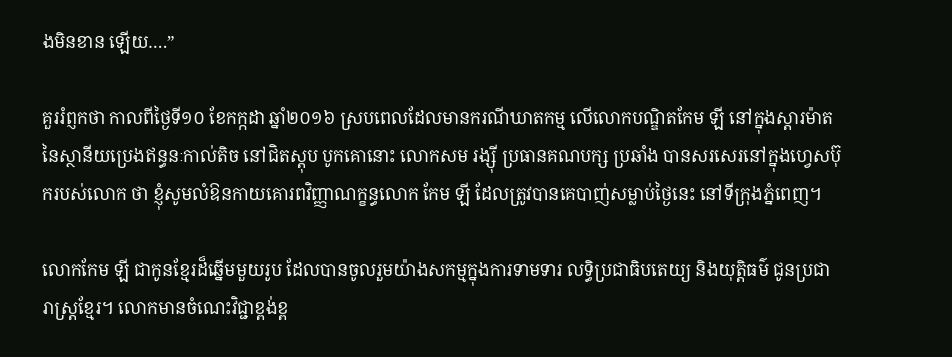ងមិនខាន ឡើយ….”

គួររំព្ញកថា កាលពីថ្ងៃទី១០ ខែកក្កដា ឆ្នាំ២០១៦ ស្របពេលដែលមានករណីឃាតកម្ម លើលោកបណ្ឌិតកែម ឡី នៅក្នុងស្តារម៉ាត នៃស្ថានីយប្រេងឥន្ធនៈកាល់តិច នៅជិតស្តុប បូកគោនោះ លោកសម រង្ស៊ី ប្រធានគណបក្ស ប្រឆាំង បានសរសេរនៅក្នុងហ្វេសប៊ុករបស់លោក ថា ខ្ញុំសូមលំឱនកាយគោរពវិញ្ញាណក្ខន្ធលោក កែម ឡី ដែលត្រូវបានគេបាញ់សម្លាប់ថ្ងៃនេះ នៅទីក្រុងភ្នំពេញ។

លោកកែម ឡី ជាកូនខ្មែរដ៏ឆ្នើមមួយរូប ដែលបានចូលរួមយ៉ាងសកម្មក្នុងការទាមទារ លទ្ធិប្រជាធិបតេយ្យ និងយុត្តិធម៌ ជូនប្រជារាស្ត្រខ្មែរ។ លោកមានចំណេះវិជ្ជាខ្ពង់ខ្ព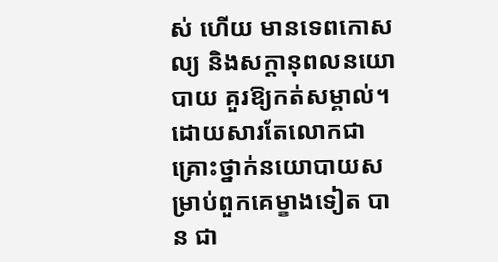ស់ ហើយ មានទេពកោសល្យ និងសក្តានុពលនយោបាយ គួរឱ្យកត់សម្គាល់។ ដោយសារតែលោកជាគ្រោះថ្នាក់នយោបាយសម្រាប់ពួកគេម្ខាងទៀត បាន ជា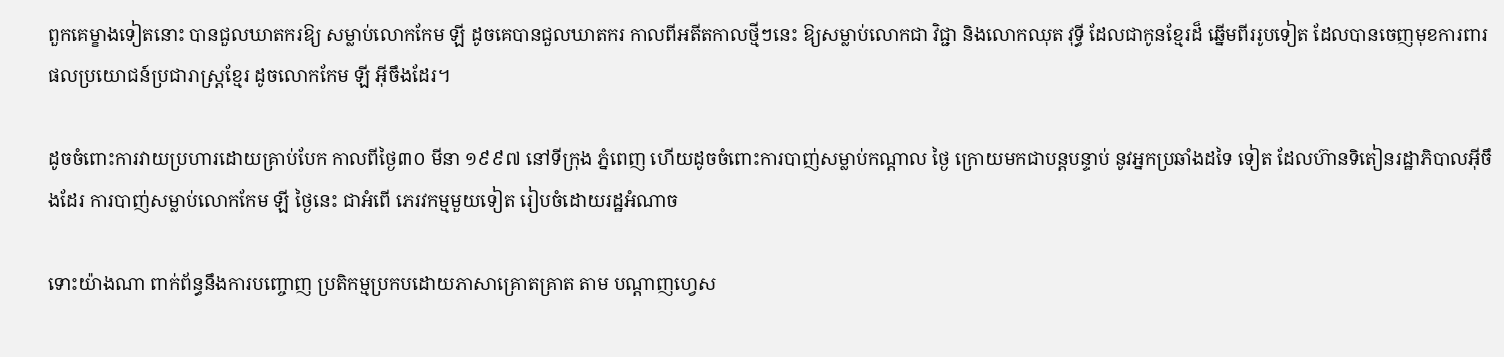ពួកគេម្ខាងទៀតនោះ បានជួលឃាតករឱ្យ សម្លាប់លោកកែម ឡី ដូចគេបានជួលឃាតករ កាលពីអតីតកាលថ្មីៗនេះ ឱ្យសម្លាប់លោកជា វិជ្ជា និងលោកឈុត វុទ្ធី ដែលជាកូនខ្មែរដ៏ ឆ្នើមពីររូបទៀត ដែលបានចេញមុខការពារ ផលប្រយោជន៍ប្រជារាស្ត្រខ្មែរ ដូចលោកកែម ឡី អ៊ីចឹងដែរ។

ដូចចំពោះការវាយប្រហារដោយគ្រាប់បែក កាលពីថ្ងៃ៣០ មីនា ១៩៩៧ នៅទីក្រុង ភ្នំពេញ ហើយដូចចំពោះការបាញ់សម្លាប់កណ្តាល ថ្ងៃ ក្រោយមកជាបន្តបន្ទាប់ នូវអ្នកប្រឆាំងដទៃ ទៀត ដែលហ៊ានទិតៀនរដ្ឋាភិបាលអ៊ីចឹងដែរ ការបាញ់សម្លាប់លោកកែម ឡី ថ្ងៃនេះ ជាអំពើ ភេរវកម្មមួយទៀត រៀបចំដោយរដ្ឋអំណាច

ទោះយ៉ាងណា ពាក់ព័ន្ធនឹងការបញ្ចោញ ប្រតិកម្មប្រកបដោយភាសាគ្រោតគ្រាត តាម បណ្តាញហ្វេស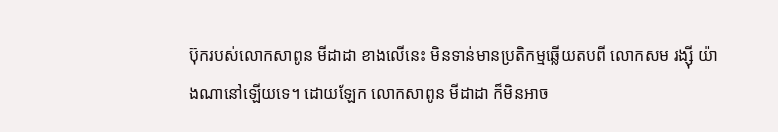ប៊ុករបស់លោកសាពូន មីដាដា ខាងលើនេះ មិនទាន់មានប្រតិកម្មឆ្លើយតបពី លោកសម រង្ស៊ី យ៉ាងណានៅឡើយទេ។ ដោយឡែក លោកសាពូន មីដាដា ក៏មិនអាច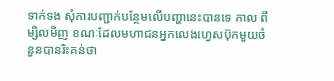ទាក់ទង សុំការបញ្ជាក់បន្ថែមលើបញ្ហានេះបានទេ កាល ពីម្សិលមិញ ខណៈដែលមហាជនអ្នកលេងហ្វេសប៊ុកមួយចំនួនបានរិះគន់ថា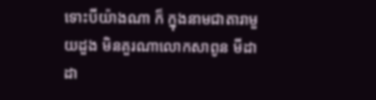ទោះបីយ៉ាងណា ក៏ ក្នុងនាមជាតារាមួយដួង មិនគួរណាលោកសាពូន មីដាដា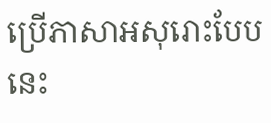ប្រើភាសាអសុរោះបែបនេះ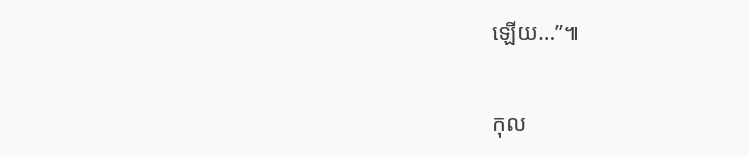ឡើយ…”៕

កុល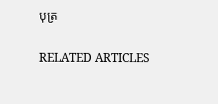បុត្រ

RELATED ARTICLES